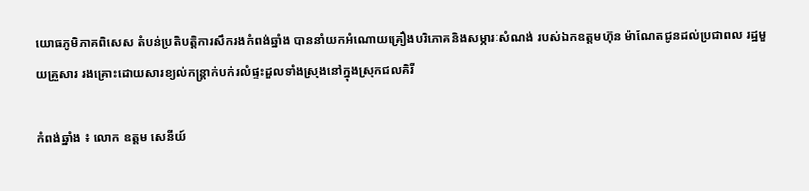យោធភូមិភាគពិសេស តំបន់ប្រតិបត្តិការសឹករងកំពង់ឆ្នាំង បាននាំយកអំណោយគ្រឿងបរិភោគនិងសម្ភារៈសំណង់ របស់ឯកឧត្តមហ៊ុន ម៉ាណែតជូនដល់ប្រជាពល រដ្ឋមួយគ្រួសារ រងគ្រោះដោយសារខ្យល់កន្ត្រាក់បក់រលំផ្ទះដួលទាំងស្រុងនៅក្នុងស្រុកជលគិរី

កំពង់ឆ្នាំង ៖ លោក ឧត្តម សេនីយ៍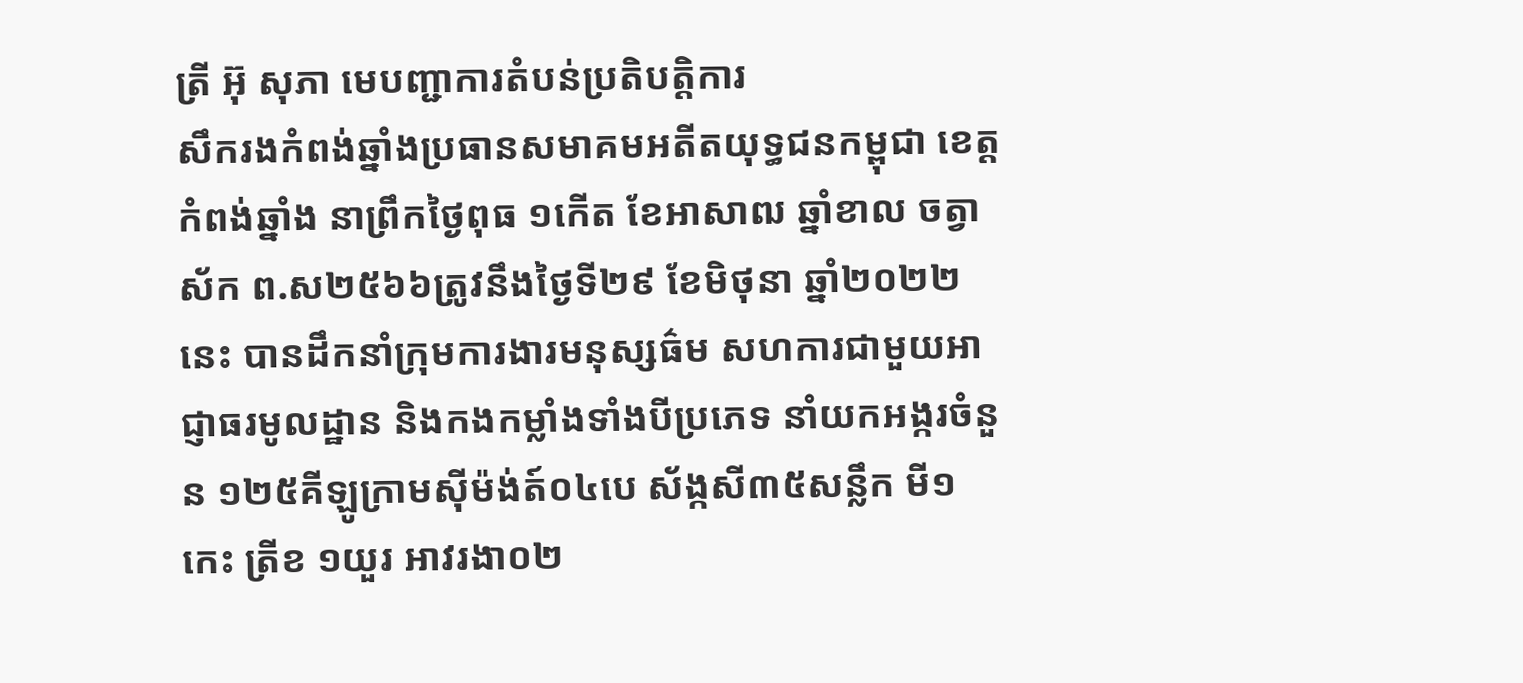ត្រី អ៊ុ សុភា មេបញ្ជាការតំបន់ប្រតិបត្តិការ
សឹករងកំពង់ឆ្នាំងប្រធានសមាគមអតីតយុទ្ធជនកម្ពុជា ខេត្តកំពង់ឆ្នាំង នាព្រឹកថ្ងៃពុធ ១កើត ខែអាសាឍ ឆ្នាំខាល ចត្វាស័ក ព.ស២៥៦៦ត្រូវនឹងថ្ងៃទី២៩ ខែមិថុនា ឆ្នាំ២០២២នេះ បានដឹកនាំក្រុមការងារមនុស្សធ៌ម សហការជាមួយអាជ្ញាធរមូលដ្ឋាន និងកងកម្លាំងទាំងបីប្រភេទ នាំយកអង្ករចំនួន ១២៥គីឡូក្រាមស៊ីម៉ង់ត៍០៤បេ ស័ង្កសី៣៥សន្លឹក មី១កេះ ត្រីខ ១យួរ អាវរងា០២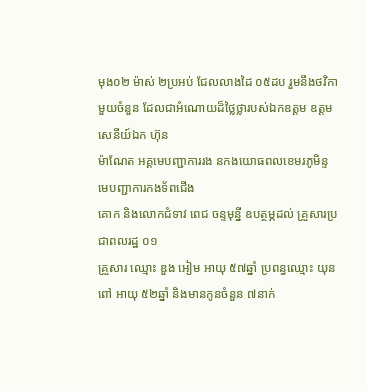មុង០២ ម៉ាស់ ២ប្រអប់ ជែលលាងដៃ ០៥ដប រួមនឹងថវិកាមួយចំនួន ដែលជាអំណោយដ៏ថ្លៃថ្លារបស់ឯកឧត្ដម ឧត្តមសេនីយ៍ឯក ហ៊ុន
ម៉ាណែត អគ្គមេបញ្ជាការរង នកងយោធពលខេមរភូមិន្ទ មេបញ្ជាការកងទ័ពជើង
គោក និងលោកជំទាវ ពេជ ចន្ទមុន្នី ឧបត្ថម្ភដល់ គ្រួសារប្រជាពលរដ្ឋ ០១
គ្រួសារ ឈ្មោះ ឌួង អៀម អាយុ ៥៧ឆ្នាំ ប្រពន្ធឈ្មោះ យុន ពៅ អាយុ ៥២ឆ្នាំ និងមានកូនចំនួន ៧នាក់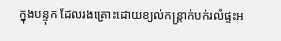ក្នុងបន្ទុក ដែលរងគ្រោះដោយខ្យល់កន្រ្តាក់បក់រលំផ្ទះអ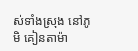ស់ទាំងស្រុង នៅភូមិ គៀនតាម៉ា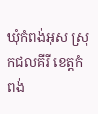ឃុំកំពង់អុស ស្រុកជលគីរី ខេត្តកំពង់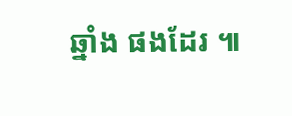ឆ្នាំង ផងដែរ ៕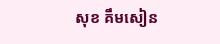សុខ គឹមសៀន